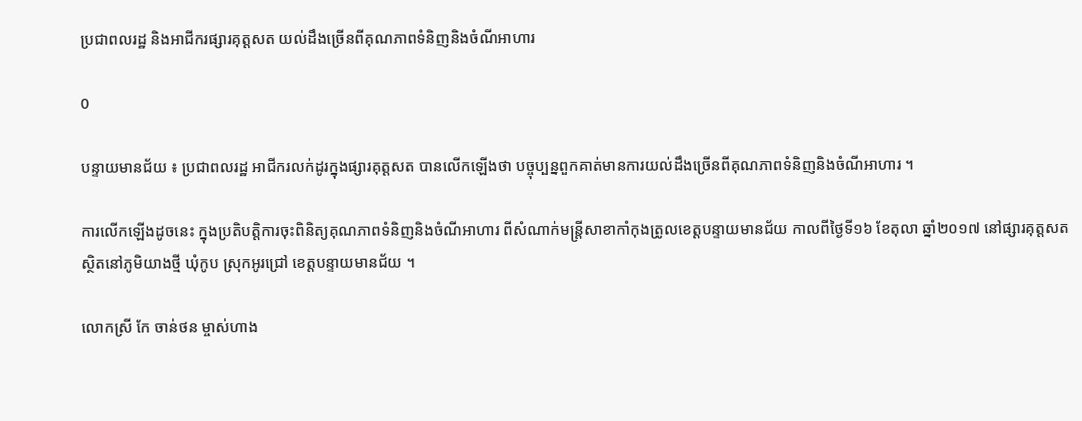ប្រជាពលរដ្ឋ និងអាជីករផ្សារគុត្តសត យល់ដឹងច្រើនពីគុណភាពទំនិញនិងចំណីអាហារ

0

បន្ទាយមានជ័យ ៖ ប្រជាពលរដ្ឋ អាជីករលក់ដូរក្នុងផ្សារគុត្តសត បានលើកឡើងថា បច្ចុប្បន្នពួកគាត់មានការយល់ដឹងច្រើនពីគុណភាពទំនិញនិងចំណីអាហារ ។

ការលើកឡើងដូចនេះ ក្នុងប្រតិបត្តិការចុះពិនិត្យគុណភាពទំនិញនិងចំណីអាហារ ពីសំណាក់មន្ត្រីសាខាកាំកុងត្រូលខេត្តបន្ទាយមានជ័យ កាលពីថ្ងៃទី១៦ ខែតុលា ឆ្នាំ២០១៧ នៅផ្សារគុត្តសត ស្ថិតនៅភូមិយាងថ្មី ឃុំកូប ស្រុកអូរជ្រៅ ខេត្តបន្ទាយមានជ័យ ។

លោកស្រី កែ ចាន់ថន ម្ចាស់ហាង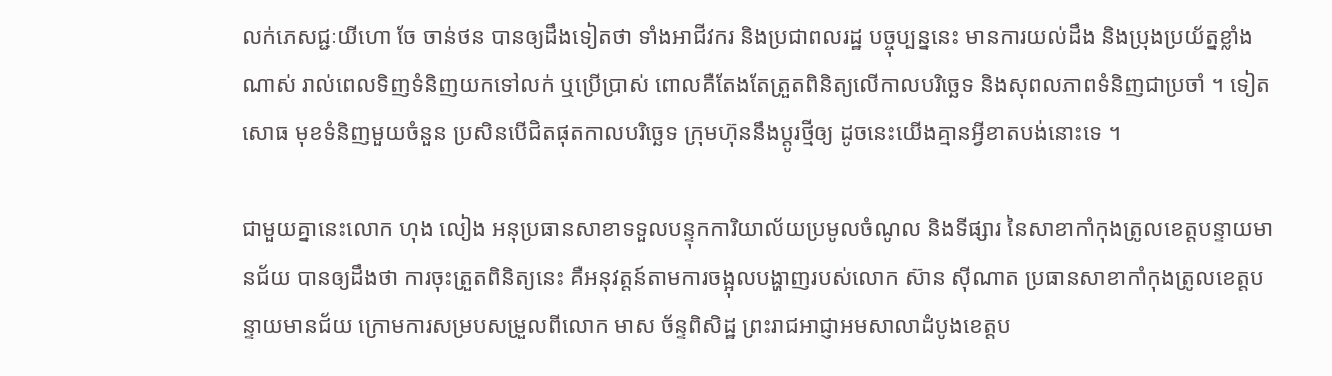លក់ភេសជ្ជៈយីហោ ចែ ចាន់ថន បានឲ្យដឹងទៀតថា ទាំងអាជីវករ និងប្រជាពលរដ្ឋ បច្ចុប្បន្ននេះ មានការយល់ដឹង និងប្រុងប្រយ័ត្នខ្លាំងណាស់ រាល់ពេលទិញទំនិញយកទៅលក់ ឬប្រើប្រាស់ ពោលគឺតែងតែត្រួតពិនិត្យលើកាលបរិច្ឆេទ និងសុពលភាពទំនិញជាប្រចាំ ។ ទៀតសោធ មុខទំនិញមួយចំនួន ប្រសិនបើជិតផុតកាលបរិច្ឆេទ ក្រុមហ៊ុននឹងប្តូរថ្មីឲ្យ ដូចនេះយើងគ្មានអ្វីខាតបង់នោះទេ ។

ជាមួយគ្នានេះលោក ហុង លៀង អនុប្រធានសាខាទទួលបន្ទុកការិយាល័យប្រមូលចំណូល និងទីផ្សារ នៃសាខាកាំកុងត្រូលខេត្តបន្ទាយមានជ័យ បានឲ្យដឹងថា ការចុះត្រួតពិនិត្យនេះ គឺអនុវត្តន៍តាមការចង្អុលបង្ហាញរបស់លោក ស៊ាន ស៊ីណាត ប្រធានសាខាកាំកុងត្រូលខេត្តបន្ទាយមានជ័យ ក្រោមការសម្របសម្រួលពីលោក មាស ច័ន្ទពិសិដ្ឋ ព្រះរាជអាជ្ញាអមសាលាដំបូងខេត្តប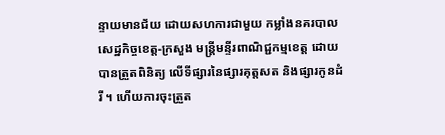ន្ទាយមានជ័យ ដោយសហការជាមួយ កម្លាំងនគរបាលសេដ្ឋកិច្ចខេត្ត-ក្រសួង មន្ត្រីមន្ទីរពាណិជ្ជកម្មខេត្ត ដោយបានត្រួតពិនិត្យ លើទីផ្សារនៃផ្សារគុត្តសត និងផ្សារកូនដំរី ។ ហើយការចុះត្រួត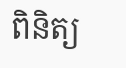ពិនិត្យ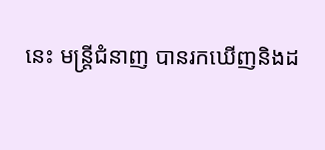នេះ មន្ត្រីជំនាញ បានរកឃើញនិងដ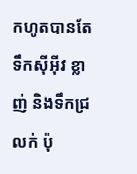កហូតបានតែ ទឹកស៊ីអ៊ីវ ខ្លាញ់ និងទឹកជ្រលក់ ប៉ុ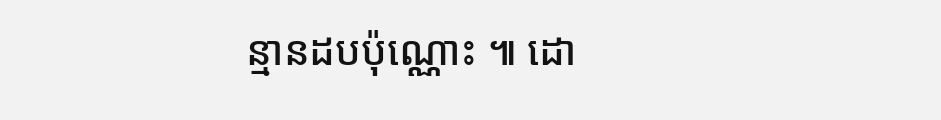ន្មានដបប៉ុណ្ណោះ ៕ ដោ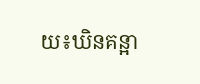យ៖ឃិនគន្អា